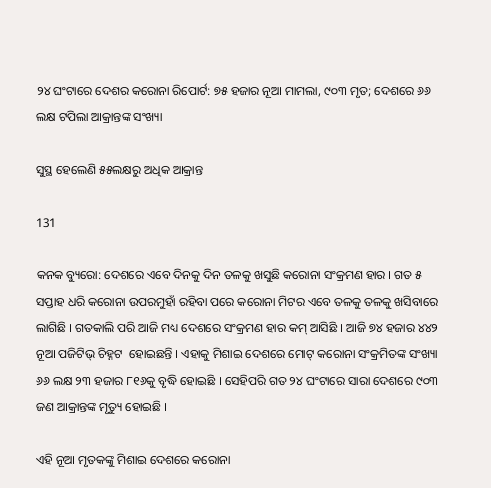୨୪ ଘଂଟାରେ ଦେଶର କରୋନା ରିପୋର୍ଟ: ୭୫ ହଜାର ନୂଆ ମାମଲା, ୯୦୩ ମୃତ; ଦେଶରେ ୬୬ ଲକ୍ଷ ଟପିଲା ଆକ୍ରାନ୍ତଙ୍କ ସଂଖ୍ୟା

ସୁସ୍ଥ ହେଲେଣି ୫୫ଲକ୍ଷରୁ ଅଧିକ ଆକ୍ରାନ୍ତ

131

କନକ ବ୍ୟୁରୋ: ଦେଶରେ ଏବେ ଦିନକୁ ଦିନ ତଳକୁ ଖସୁଛି କରୋନା ସଂକ୍ରମଣ ହାର । ଗତ ୫ ସପ୍ତାହ ଧରି କରୋନା ଉପରମୁହାଁ ରହିବା ପରେ କରୋନା ମିଟର ଏବେ ତଳକୁ ତଳକୁ ଖସିବାରେ ଲାଗିଛି । ଗତକାଲି ପରି ଆଜି ମଧ୍ୟ ଦେଶରେ ସଂକ୍ରମଣ ହାର କମ୍ ଆସିଛି । ଆଜି ୭୪ ହଜାର ୪୪୨ ନୂଆ ପଜିଟିଭ୍ ଚିହ୍ନଟ  ହୋଇଛନ୍ତି । ଏହାକୁ ମିଶାଇ ଦେଶରେ ମୋଟ୍ କରୋନା ସଂକ୍ରମିତଙ୍କ ସଂଖ୍ୟା ୬୬ ଲକ୍ଷ ୨୩ ହଜାର ୮୧୬କୁ ବୃଦ୍ଧି ହୋଇଛି । ସେହିପରି ଗତ ୨୪ ଘଂଟାରେ ସାରା ଦେଶରେ ୯୦୩ ଜଣ ଆକ୍ରାନ୍ତଙ୍କ ମୃତ୍ୟୁ ହୋଇଛି ।

ଏହି ନୂଆ ମୃତକଙ୍କୁ ମିଶାଇ ଦେଶରେ କରୋନା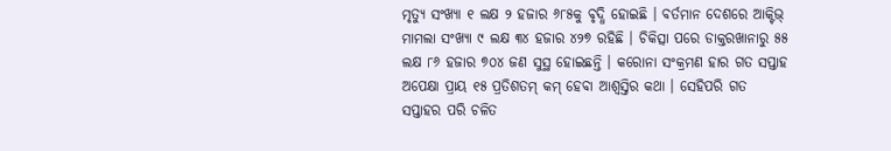ମୃତ୍ୟୁ ସଂଖ୍ୟା ୧ ଲକ୍ଷ ୨ ହଜାର ୬୮୫କୁ ବୃଦ୍ଧି ହୋଇଛି । ବର୍ତମାନ ଦେଶରେ ଆକ୍ଟିଭ୍ ମାମଲା ସଂଖ୍ୟା ୯ ଲକ୍ଷ ୩୪ ହଜାର ୪୨୭ ରହିଛି । ଚିକିତ୍ସା ପରେ ଡାକ୍ତରଖାନାରୁ ୫୫ ଲକ୍ଷ ୮୬ ହଜାର ୭୦୪ ଜଣ ସୁସ୍ଥ ହୋଇଛନ୍ତି । କରୋନା ସଂକ୍ରମଣ ହାର ଗତ ସପ୍ତାହ ଅପେକ୍ଷା ପ୍ରାୟ ୧୫ ପ୍ରତିଶତମ୍ କମ୍ ହେବା ଆଶ୍ୱସ୍ତିର କଥା । ସେହିପରି ଗତ ସପ୍ତାହର ପରି ଚଳିତ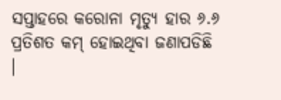ସପ୍ତାହରେ କରୋନା ମୃତ୍ୟୁ ହାର ୬.୬ ପ୍ରତିଶତ କମ୍ ହୋଇଥିବା ଜଣାପଡିଛି ।